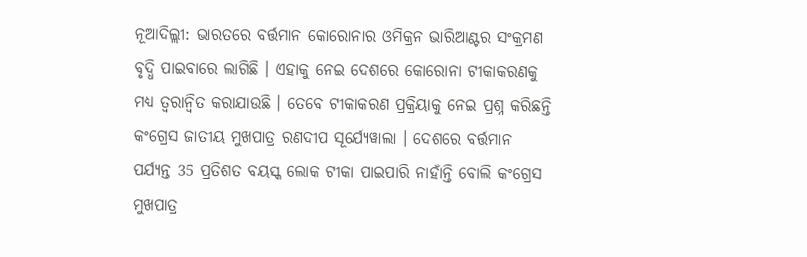ନୂଆଦିଲ୍ଲୀ: ଭାରତରେ ବର୍ତ୍ତମାନ କୋରୋନାର ଓମିକ୍ରନ ଭାରିଆଣ୍ଟର ସଂକ୍ରମଣ ବୃଦ୍ଧି ପାଇବାରେ ଲାଗିଛି । ଏହାକୁ ନେଇ ଦେଶରେ କୋରୋନା ଟୀକାକରଣକୁ ମଧ୍ୟ ତ୍ବରାନ୍ବିତ କରାଯାଉଛି । ତେବେ ଟୀକାକରଣ ପ୍ରକ୍ରିୟାକୁ ନେଇ ପ୍ରଶ୍ନ କରିଛନ୍ତି କଂଗ୍ରେସ ଜାତୀୟ ମୁଖପାତ୍ର ରଣଦୀପ ସୂର୍ଯ୍ୟେୱାଲା । ଦେଶରେ ବର୍ତ୍ତମାନ ପର୍ଯ୍ୟନ୍ତ 35 ପ୍ରତିଶତ ବୟସ୍କ ଲୋକ ଟୀକା ପାଇପାରି ନାହାଁନ୍ତି ବୋଲି କଂଗ୍ରେସ ମୁଖପାତ୍ର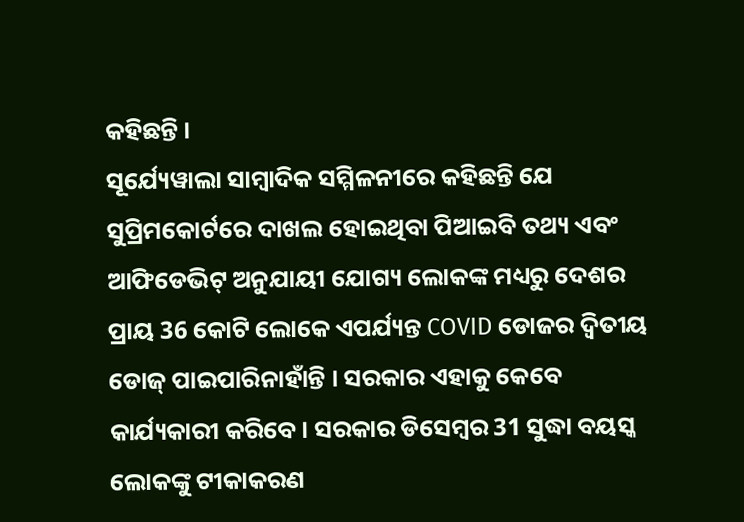କହିଛନ୍ତି ।
ସୂର୍ଯ୍ୟେୱାଲା ସାମ୍ବାଦିକ ସମ୍ମିଳନୀରେ କହିଛନ୍ତି ଯେ ସୁପ୍ରିମକୋର୍ଟରେ ଦାଖଲ ହୋଇଥିବା ପିଆଇବି ତଥ୍ୟ ଏବଂ ଆଫିଡେଭିଟ୍ ଅନୁଯାୟୀ ଯୋଗ୍ୟ ଲୋକଙ୍କ ମଧ୍ୟରୁ ଦେଶର ପ୍ରାୟ 36 କୋଟି ଲୋକେ ଏପର୍ଯ୍ୟନ୍ତ COVID ଡୋଜର ଦ୍ୱିତୀୟ ଡୋଜ୍ ପାଇପାରିନାହାଁନ୍ତି । ସରକାର ଏହାକୁ କେବେ କାର୍ଯ୍ୟକାରୀ କରିବେ। ସରକାର ଡିସେମ୍ବର 31 ସୁଦ୍ଧା ବୟସ୍କ ଲୋକଙ୍କୁ ଟୀକାକରଣ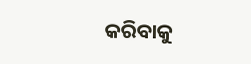କରିବାକୁ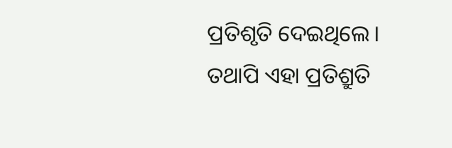ପ୍ରତିଶୃତି ଦେଇଥିଲେ। ତଥାପି ଏହା ପ୍ରତିଶ୍ରୁତି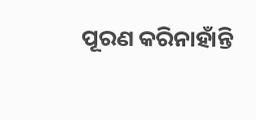ପୂରଣ କରିନାହାଁନ୍ତି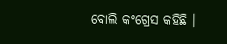ବୋଲି କଂଗ୍ରେସ କହିଛି ।